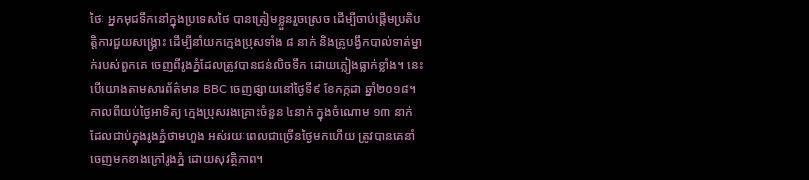ថៃៈ អ្នកមុជទឹកនៅក្នុងប្រទេសថៃ បានត្រៀមខ្លួនរួចស្រេច ដើម្បីចាប់ផ្តើមប្រតិបត្តិការជួយសង្គ្រោះ ដើម្បីនាំយកក្មេងប្រុសទាំង ៨ នាក់ និងគ្រូបង្វឹកបាល់ទាត់ម្នាក់របស់ពួកគេ ចេញពីរូងភ្នំដែលត្រូវបានជន់លិចទឹក ដោយភ្លៀងធ្លាក់ខ្លាំង។ នេះបើយោងតាមសារព័ត៌មាន BBC ចេញផ្សាយនៅថ្ងៃទី៩ ខែកក្កដា ឆ្នាំ២០១៨។
កាលពីយប់ថ្ងៃអាទិត្យ ក្មេងប្រុសរងគ្រោះចំនួន ៤នាក់ ក្នុងចំណោម ១៣ នាក់ ដែលជាប់ក្នុងរូងភ្នំថាមហួង អស់រយៈពេលជាច្រើនថ្ងៃមកហើយ ត្រូវបានគេនាំចេញមកខាងក្រៅរូងភ្នំ ដោយសុវត្ថិភាព។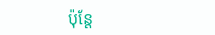ប៉ុន្តែ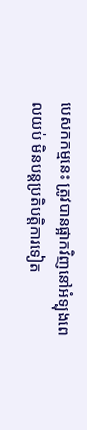បេសកកម្មនេះ ត្រូវបានផ្អាកវិញនៅអំទ្បុងពេលយប់ មិនបន្តប្រតិបត្តិការទៀត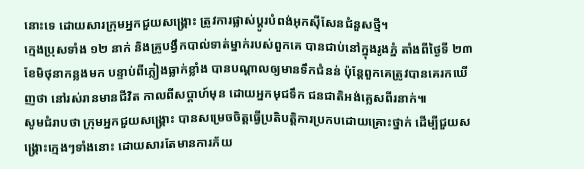នោះទេ ដោយសារក្រុមអ្នកជួយសង្គ្រោះ ត្រូវការផ្លាស់ប្ដូរបំពង់អុកស៊ីសែនជំនួសថ្មី។
ក្មេងប្រុសទាំង ១២ នាក់ និងគ្រូបង្វឹកបាល់ទាត់ម្នាក់របស់ពួកគេ បានជាប់នៅក្នុងរូងភ្នំ តាំងពីថ្ងៃទី ២៣ ខែមិថុនាកន្លងមក បន្ទាប់ពីភ្លៀងធ្លាក់ខ្លាំង បានបណ្តាលឲ្យមានទឹកជំនន់ ប៉ុន្តែពួកគេត្រូវបានគេរកឃើញថា នៅរស់រានមានជីវិត កាលពីសប្តាហ៍មុន ដោយអ្នកមុជទឹក ជនជាតិអង់គ្លេសពីរនាក់៕
សូមជំរាបថា ក្រុមអ្នកជួយសង្គ្រោះ បានសម្រេចចិត្តធ្វើប្រតិបត្តិការប្រកបដោយគ្រោះថ្នាក់ ដើម្បីជួយសង្គ្រោះក្មេងៗទាំងនោះ ដោយសារតែមានការភ័យ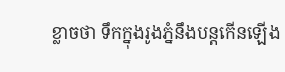ខ្លាចថា ទឹកក្នុងរូងភ្នំនឹងបន្តកើនឡើង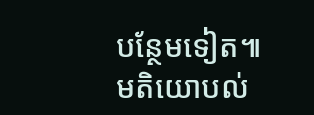បន្ថែមទៀត៕
មតិយោបល់